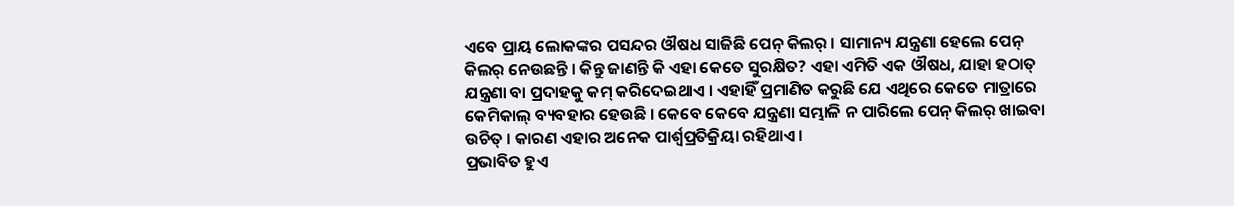ଏବେ ପ୍ରାୟ ଲୋକଙ୍କର ପସନ୍ଦର ଔଷଧ ସାଜିଛି ପେନ୍ କିଲର୍ । ସାମାନ୍ୟ ଯନ୍ତ୍ରଣା ହେଲେ ପେନ୍ କିଲର୍ ନେଉଛନ୍ତି । କିନ୍ତୁ ଜାଣନ୍ତି କି ଏହା କେତେ ସୁରକ୍ଷିତ? ଏହା ଏମିତି ଏକ ଔଷଧ, ଯାହା ହଠାତ୍ ଯନ୍ତ୍ରଣା ବା ପ୍ରଦାହକୁ କମ୍ କରିଦେଇଥାଏ । ଏହାହିଁ ପ୍ରମାଣିତ କରୁଛି ଯେ ଏଥିରେ କେତେ ମାତ୍ରାରେ କେମିକାଲ୍ ବ୍ୟବହାର ହେଉଛି । କେବେ କେବେ ଯନ୍ତ୍ରଣା ସମ୍ଭାଳି ନ ପାରିଲେ ପେନ୍ କିଲର୍ ଖାଇବା ଉଚିତ୍ । କାରଣ ଏହାର ଅନେକ ପାର୍ଶ୍ୱପ୍ରତିକ୍ରିୟା ରହିଥାଏ ।
ପ୍ରଭାବିତ ହୁଏ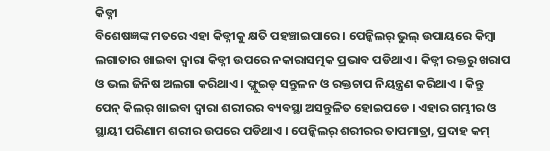କିଡ୍ନୀ
ବିଶେଷଜ୍ଞଙ୍କ ମତରେ ଏହା କିଡ୍ନୀକୁ କ୍ଷତି ପହଞ୍ଚାଇପାରେ । ପେନ୍କିଲର୍ ଭୁଲ୍ ଉପାୟରେ କିମ୍ବା ଲଗାତାର ଖାଇବା ଦ୍ୱାରା କିଡ୍ନୀ ଉପରେ ନକାରାସତ୍ମକ ପ୍ରଭାବ ପଡିଥାଏ । କିଡ୍ନୀ ରକ୍ତରୁ ଖରାପ ଓ ଭଲ ଜିନିଷ ଅଲଗା କରିଥାଏ । ଫ୍ଲୁଇଡ୍ ସନ୍ତୁଳନ ଓ ରକ୍ତଚାପ ନିୟନ୍ତ୍ରଣ କରିଥାଏ । କିନ୍ତୁ ପେନ୍ କିଲର୍ ଖାଇବା ଦ୍ୱାରା ଶରୀରର ବ୍ୟବସ୍ଥା ଅସନ୍ତୁଳିତ ହୋଇପଡେ । ଏହାର ଗମ୍ଭୀର ଓ ସ୍ଥାୟୀ ପରିଣାମ ଶରୀର ଉପରେ ପଡିଥାଏ । ପେନ୍କିଲର୍ ଶରୀରର ତାପମାତ୍ରା, ପ୍ରଦାହ କମ୍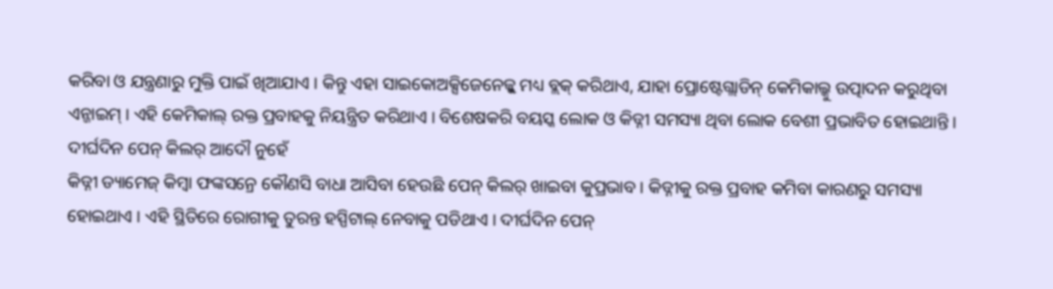କରିବା ଓ ଯନ୍ତ୍ରଣାରୁ ମୁକ୍ତି ପାଇଁ ଖିଆଯାଏ । କିନ୍ତୁ ଏହା ସାଇକୋଅକ୍ସିଜେନେଜ୍କୁ ମଧ୍ୟ ବ୍ଲକ୍ କରିଥାଏ, ଯାହା ପ୍ରୋଷ୍ଟେଗ୍ଲାଡିନ୍ କେମିକାଲ୍କୁ ଉତ୍ପାଦନ କରୁଥିବା ଏନ୍ଜାଇମ୍ । ଏହି କେମିକାଲ୍ ରକ୍ତ ପ୍ରବାହକୁ ନିୟନ୍ତ୍ରିତ କରିଥାଏ । ବିଶେଷକରି ବୟସ୍କ ଲୋକ ଓ କିଡ୍ନୀ ସମସ୍ୟା ଥିବା ଲୋକ ବେଶୀ ପ୍ରଭାବିତ ହୋଇଥାନ୍ତି ।
ଦୀର୍ଘଦିନ ପେନ୍ କିଲର୍ ଆଦୌ ନୁହେଁ
କିଡ୍ନୀ ଡ୍ୟାମେଜ୍ କିମ୍ବା ଫଙ୍କସନ୍ରେ କୌଣସି ବାଧା ଆସିବା ହେଉଛି ପେନ୍ କିଲର୍ ଖାଇବା କୁପ୍ରଭାବ । କିଡ୍ନୀକୁ ରକ୍ତ ପ୍ରବାହ କମିବା କାରଣରୁ ସମସ୍ୟା ହୋଇଥାଏ । ଏହି ସ୍ଥିତିରେ ରୋଗୀକୁ ତୁରନ୍ତ ହସ୍ପିଟାଲ୍ ନେବାକୁ ପଡିଥାଏ । ଦୀର୍ଘଦିନ ପେନ୍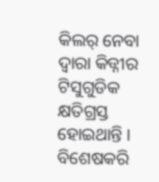କିଲର୍ ନେବା ଦ୍ୱାରା କିଡ୍ନୀର ଟିସୁଗୁଡିକ କ୍ଷତିଗ୍ରସ୍ତ ହୋଇଥାନ୍ତି । ବିଶେଷକରି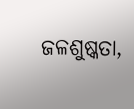ଜଳଶୁଷ୍କତା,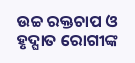ଉଚ୍ଚ ରକ୍ତଚାପ ଓ ହୃଦ୍ଘାତ ରୋଗୀଙ୍କ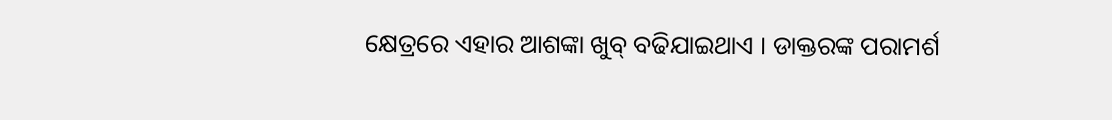କ୍ଷେତ୍ରରେ ଏହାର ଆଶଙ୍କା ଖୁବ୍ ବଢିଯାଇଥାଏ । ଡାକ୍ତରଙ୍କ ପରାମର୍ଶ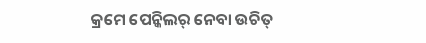କ୍ରମେ ପେନ୍କିଲର୍ ନେବା ଉଚିତ୍